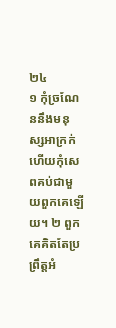២៤
១ កុំច្រណែននឹងមនុស្សអាក្រក់ ហើយកុំសេពគប់ជាមួយពួកគេឡើយ។ ២ ពួកគេគិតតែប្រព្រឹត្តអំ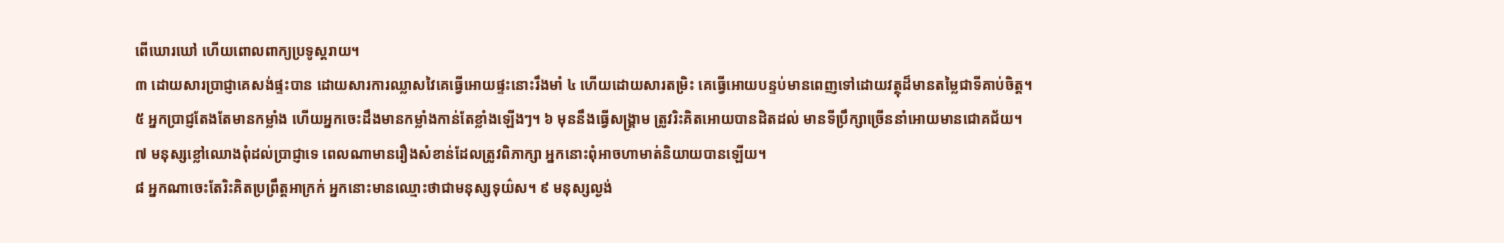ពើឃោរឃៅ ហើយពោលពាក្យប្រទូស្តរាយ។
៣ ដោយសារប្រាជ្ញាគេសង់ផ្ទះបាន ដោយសារការឈ្លាសវៃគេធ្វើអោយផ្ទះនោះរឹងមាំ ៤ ហើយដោយសារតម្រិះ គេធ្វើអោយបន្ទប់មានពេញទៅដោយវត្ថុដ៏មានតម្លៃជាទីគាប់ចិត្ត។
៥ អ្នកប្រាជ្ញតែងតែមានកម្លាំង ហើយអ្នកចេះដឹងមានកម្លាំងកាន់តែខ្លាំងឡើងៗ។ ៦ មុននឹងធ្វើសង្គ្រាម ត្រូវរិះគិតអោយបានដិតដល់ មានទីប្រឹក្សាច្រើននាំអោយមានជោគជ័យ។
៧ មនុស្សខ្លៅឈោងពុំដល់ប្រាជ្ញាទេ ពេលណាមានរឿងសំខាន់ដែលត្រូវពិភាក្សា អ្នកនោះពុំអាចហាមាត់និយាយបានឡើយ។
៨ អ្នកណាចេះតែរិះគិតប្រព្រឹត្តអាក្រក់ អ្នកនោះមានឈ្មោះថាជាមនុស្សទុយ៌ស។ ៩ មនុស្សល្ងង់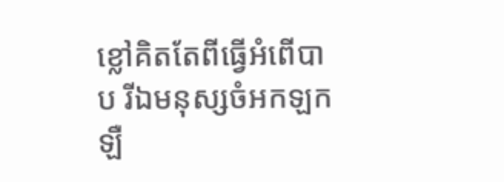ខ្លៅគិតតែពីធ្វើអំពើបាប រីឯមនុស្សចំអកឡកឡឺ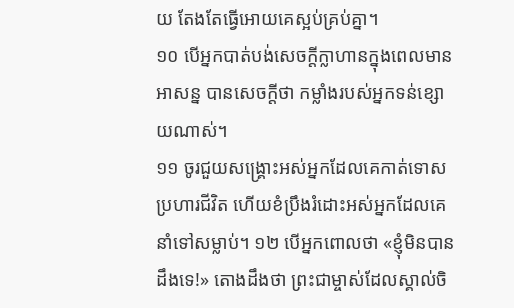យ តែងតែធ្វើអោយគេស្អប់គ្រប់គ្នា។
១០ បើអ្នកបាត់បង់សេចក្ដីក្លាហានក្នុងពេលមានអាសន្ន បានសេចក្ដីថា កម្លាំងរបស់អ្នកទន់ខ្សោយណាស់។
១១ ចូរជួយសង្គ្រោះអស់អ្នកដែលគេកាត់ទោសប្រហារជីវិត ហើយខំប្រឹងរំដោះអស់អ្នកដែលគេនាំទៅសម្លាប់។ ១២ បើអ្នកពោលថា «ខ្ញុំមិនបានដឹងទេ!» តោងដឹងថា ព្រះជាម្ចាស់ដែលស្គាល់ចិ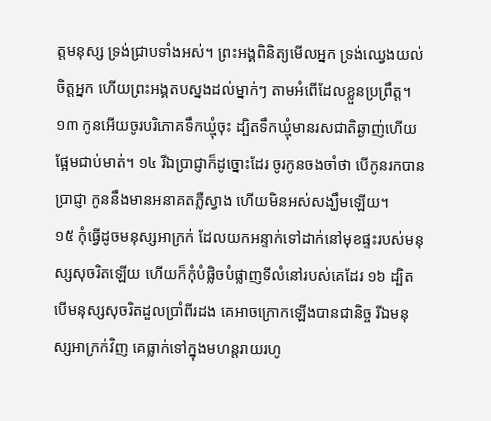ត្តមនុស្ស ទ្រង់ជ្រាបទាំងអស់។ ព្រះអង្គពិនិត្យមើលអ្នក ទ្រង់ឈ្វេងយល់ចិត្តអ្នក ហើយព្រះអង្គតបស្នងដល់ម្នាក់ៗ តាមអំពើដែលខ្លួនប្រព្រឹត្ត។
១៣ កូនអើយចូរបរិភោគទឹកឃ្មុំចុះ ដ្បិតទឹកឃ្មុំមានរសជាតិឆ្ងាញ់ហើយផ្អែមជាប់មាត់។ ១៤ រីឯប្រាជ្ញាក៏ដូច្នោះដែរ ចូរកូនចងចាំថា បើកូនរកបានប្រាជ្ញា កូននឹងមានអនាគតភ្លឺស្វាង ហើយមិនអស់សង្ឃឹមឡើយ។
១៥ កុំធ្វើដូចមនុស្សអាក្រក់ ដែលយកអន្ទាក់ទៅដាក់នៅមុខផ្ទះរបស់មនុស្សសុចរិតឡើយ ហើយក៏កុំបំផ្លិចបំផ្លាញទីលំនៅរបស់គេដែរ ១៦ ដ្បិតបើមនុស្សសុចរិតដួលប្រាំពីរដង គេអាចក្រោកឡើងបានជានិច្ច រីឯមនុស្សអាក្រក់វិញ គេធ្លាក់ទៅក្នុងមហន្តរាយរហូ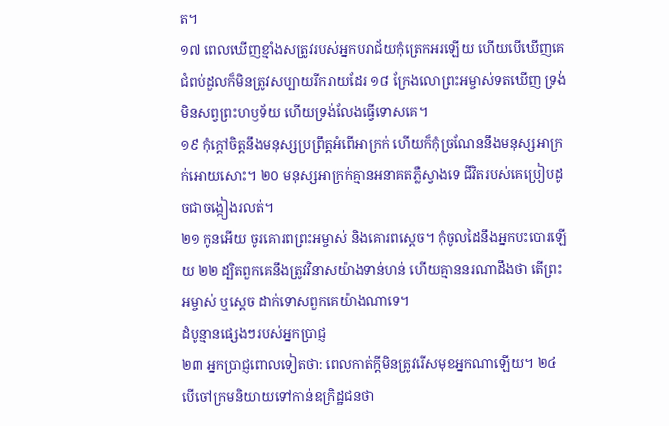ត។
១៧ ពេលឃើញខ្មាំងសត្រូវរបស់អ្នកបរាជ័យកុំត្រេកអរឡើយ ហើយបើឃើញគេជំពប់ដួលក៏មិនត្រូវសប្បាយរីករាយដែរ ១៨ ក្រែងលោព្រះអម្ចាស់ទតឃើញ ទ្រង់មិនសព្វព្រះហឫទ័យ ហើយទ្រង់លែងធ្វើទោសគេ។
១៩ កុំក្ដៅចិត្តនឹងមនុស្សប្រព្រឹត្តអំពើអាក្រក់ ហើយក៏កុំច្រណែននឹងមនុស្សអាក្រក់អោយសោះ។ ២០ មនុស្សអាក្រក់គ្មានអនាគតភ្លឺស្វាងទេ ជីវិតរបស់គេប្រៀបដូចជាចង្កៀងរលត់។
២១ កូនអើយ ចូរគោរពព្រះអម្ចាស់ និងគោរពស្ដេច។ កុំចូលដៃនឹងអ្នកបះបោរឡើយ ២២ ដ្បិតពួកគេនឹងត្រូវវិនាសយ៉ាងទាន់ហន់ ហើយគ្មាននរណាដឹងថា តើព្រះអម្ចាស់ ឬស្ដេច ដាក់ទោសពួកគេយ៉ាងណាទេ។
ដំបូន្មានផ្សេងៗរបស់អ្នកប្រាជ្ញ
២៣ អ្នកប្រាជ្ញពោលទៀតថា: ពេលកាត់ក្ដីមិនត្រូវរើសមុខអ្នកណាឡើយ។ ២៤ បើចៅក្រមនិយាយទៅកាន់ឧក្រិដ្ឋជនថា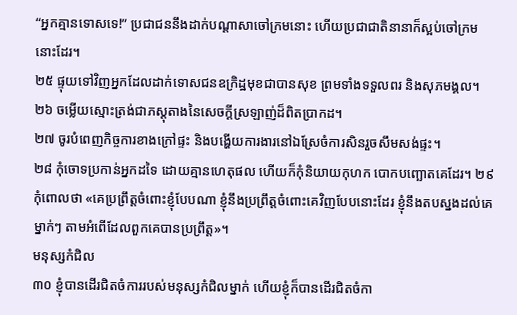“អ្នកគ្មានទោសទេ!” ប្រជាជននឹងដាក់បណ្ដាសាចៅក្រមនោះ ហើយប្រជាជាតិនានាក៏ស្អប់ចៅក្រមនោះដែរ។
២៥ ផ្ទុយទៅវិញអ្នកដែលដាក់ទោសជនឧក្រិដ្ឋមុខជាបានសុខ ព្រមទាំងទទួលពរ និងសុភមង្គល។
២៦ ចម្លើយស្មោះត្រង់ជាភស្ដុតាងនៃសេចក្ដីស្រឡាញ់ដ៏ពិតប្រាកដ។
២៧ ចូរបំពេញកិច្ចការខាងក្រៅផ្ទះ និងបង្ហើយការងារនៅឯស្រែចំការសិនរួចសឹមសង់ផ្ទះ។
២៨ កុំចោទប្រកាន់អ្នកដទៃ ដោយគ្មានហេតុផល ហើយក៏កុំនិយាយកុហក បោកបញ្ឆោតគេដែរ។ ២៩ កុំពោលថា «គេប្រព្រឹត្តចំពោះខ្ញុំបែបណា ខ្ញុំនឹងប្រព្រឹត្តចំពោះគេវិញបែបនោះដែរ ខ្ញុំនឹងតបស្នងដល់គេម្នាក់ៗ តាមអំពើដែលពួកគេបានប្រព្រឹត្ត»។
មនុស្សកំជិល
៣០ ខ្ញុំបានដើរជិតចំការរបស់មនុស្សកំជិលម្នាក់ ហើយខ្ញុំក៏បានដើរជិតចំកា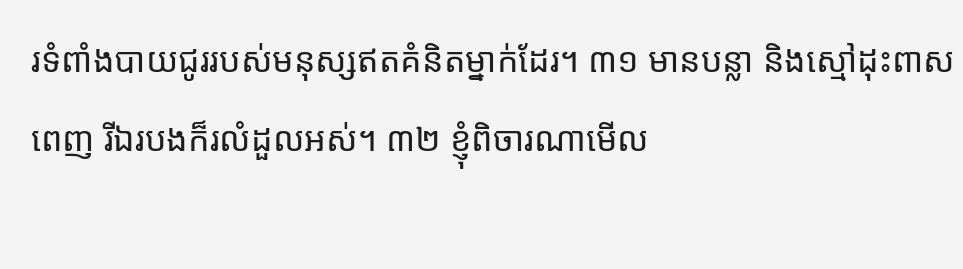រទំពាំងបាយជូររបស់មនុស្សឥតគំនិតម្នាក់ដែរ។ ៣១ មានបន្លា និងស្មៅដុះពាសពេញ រីឯរបងក៏រលំដួលអស់។ ៣២ ខ្ញុំពិចារណាមើល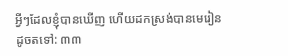អ្វីៗដែលខ្ញុំបានឃើញ ហើយដកស្រង់បានមេរៀនដូចតទៅ: ៣៣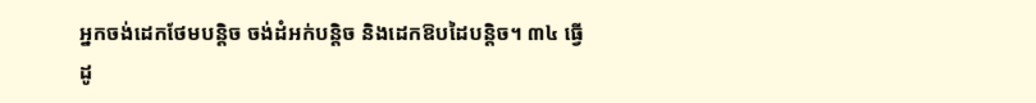អ្នកចង់ដេកថែមបន្តិច ចង់ដំអក់បន្តិច និងដេកឱបដៃបន្តិច។ ៣៤ ធ្វើដូ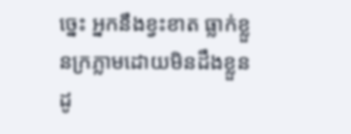ច្នេះ អ្នកនឹងខ្វះខាត ធ្លាក់ខ្លួនក្រភ្លាមដោយមិនដឹងខ្លួន ដូ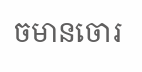ចមានចោរ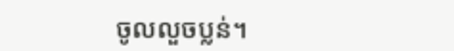ចូលលួចប្លន់។